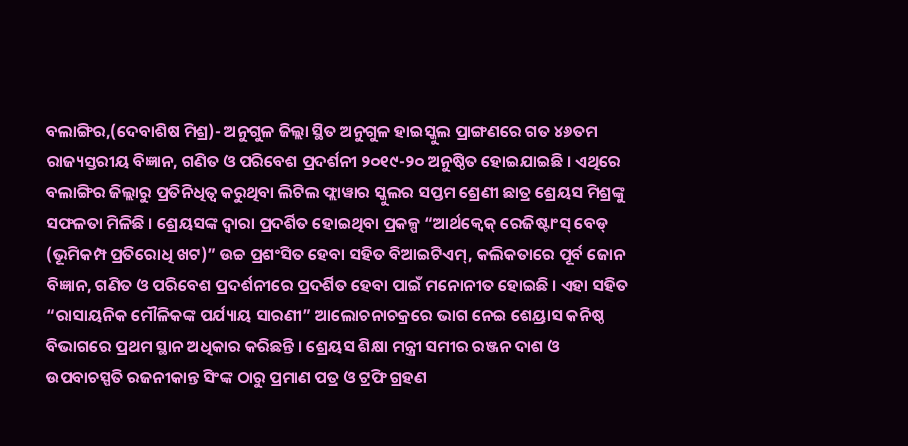ବଲାଙ୍ଗିର,(ଦେବାଶିଷ ମିଶ୍ର)- ଅନୁଗୁଳ ଜିଲ୍ଲା ସ୍ଥିତ ଅନୁଗୁଳ ହାଇସ୍କୁଲ ପ୍ରାଙ୍ଗଣରେ ଗତ ୪୬ତମ ରାଜ୍ୟସ୍ତରୀୟ ବିଜ୍ଞାନ, ଗଣିତ ଓ ପରିବେଶ ପ୍ରଦର୍ଶନୀ ୨୦୧୯-୨୦ ଅନୁଷ୍ଠିତ ହୋଇଯାଇଛି । ଏଥିରେ ବଲାଙ୍ଗିର ଜିଲ୍ଲାରୁ ପ୍ରତିନିଧିତ୍ୱ କରୁଥିବା ଲିଟିଲ ଫ୍ଲାୱାର ସ୍କୁଲର ସପ୍ତମ ଶ୍ରେଣୀ ଛାତ୍ର ଶ୍ରେୟସ ମିଶ୍ରଙ୍କୁ ସଫଳତା ମିଳିଛି । ଶ୍ରେୟସଙ୍କ ଦ୍ୱାରା ପ୍ରଦର୍ଶିତ ହୋଇଥିବା ପ୍ରକଳ୍ପ “ଆର୍ଥକ୍ୱେକ୍ ରେଜିଷ୍ଟାଂସ୍ ବେଡ୍ (ଭୂମିକମ୍ପ ପ୍ରତିରୋଧି ଖଟ)” ଉଚ୍ଚ ପ୍ରଶଂସିତ ହେବା ସହିତ ବିଆଇଟିଏମ୍, କଲିକତାରେ ପୂର୍ବ ଜୋନ ବିଜ୍ଞାନ, ଗଣିତ ଓ ପରିବେଶ ପ୍ରଦର୍ଶନୀରେ ପ୍ରଦର୍ଶିତ ହେବା ପାଇଁ ମନୋନୀତ ହୋଇଛି । ଏହା ସହିତ “ରାସାୟନିକ ମୌଳିକଙ୍କ ପର୍ଯ୍ୟାୟ ସାରଣୀ” ଆଲୋଚନାଚକ୍ରରେ ଭାଗ ନେଇ ଶେୟ୍ରାସ କନିଷ୍ଠ ବିଭାଗରେ ପ୍ରଥମ ସ୍ଥାନ ଅଧିକାର କରିଛନ୍ତି । ଶ୍ରେୟସ ଶିକ୍ଷା ମନ୍ତ୍ରୀ ସମୀର ରଞ୍ଜନ ଦାଶ ଓ ଉପବାଚସ୍ପତି ରଜନୀକାନ୍ତ ସିଂଙ୍କ ଠାରୁ ପ୍ରମାଣ ପତ୍ର ଓ ଟ୍ରଫି ଗ୍ରହଣ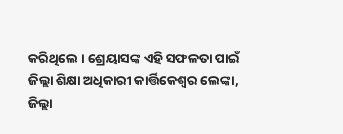କରିଥିଲେ । ଶ୍ରେୟାସଙ୍କ ଏହି ସଫଳତା ପାଇଁ ଜିଲ୍ଲା ଶିକ୍ଷା ଅଧିକାରୀ କାର୍ତ୍ତିକେଶ୍ୱର ଲେଙ୍କା, ଜିଲ୍ଲା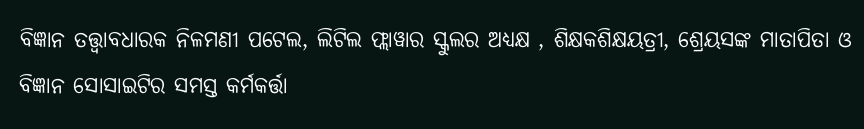ବିଜ୍ଞାନ ତତ୍ତ୍ୱାବଧାରକ ନିଳମଣୀ ପଟେଲ, ଲିଟିଲ ଫ୍ଲାୱାର ସ୍କୁଲର ଅଧ୍ୟକ୍ଷ , ଶିକ୍ଷକଶିକ୍ଷୟତ୍ରୀ, ଶ୍ରେୟସଙ୍କ ମାତାପିତା ଓ ବିଜ୍ଞାନ ସୋସାଇଟିର ସମସ୍ତ କର୍ମକର୍ତ୍ତା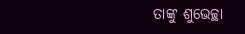ତାଙ୍କୁ ଶୁଭେଚ୍ଛା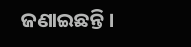ଜଣାଇଛନ୍ତି ।